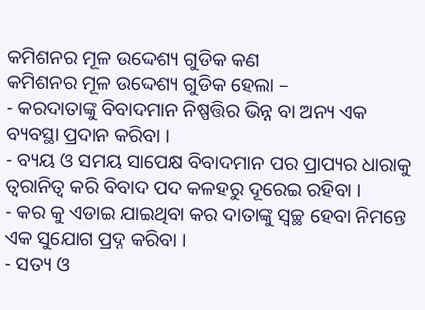କମିଶନର ମୂଳ ଉଦ୍ଦେଶ୍ୟ ଗୁଡିକ କଣ
କମିଶନର ମୂଳ ଉଦ୍ଦେଶ୍ୟ ଗୁଡିକ ହେଲା –
- କରଦାତାଙ୍କୁ ବିବାଦମାନ ନିଷ୍ପତ୍ତିର ଭିନ୍ନ ବା ଅନ୍ୟ ଏକ ବ୍ୟବସ୍ଥା ପ୍ରଦାନ କରିବା ।
- ବ୍ୟୟ ଓ ସମୟ ସାପେକ୍ଷ ବିବାଦମାନ ପର ପ୍ରାପ୍ୟର ଧାରାକୁ ତ୍ୱରାନିତ୍ଵ କରି ବିବାଦ ପଦ କଳହରୁ ଦୂରେଇ ରହିବା ।
- କର କୁ ଏଡାଇ ଯାଇଥିବା କର ଦାତାଙ୍କୁ ସ୍ଵଚ୍ଛ ହେବା ନିମନ୍ତେ ଏକ ସୁଯୋଗ ପ୍ରଦ୍ନ କରିବା ।
- ସତ୍ୟ ଓ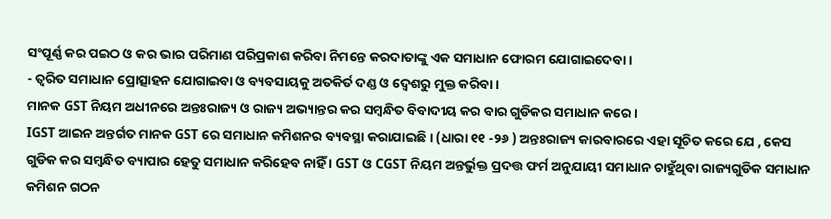ସଂପୂର୍ଣ୍ଣ କର ପଇଠ ଓ କର ଭାର ପରିମାଣ ପରିପ୍ରକାଶ କରିବା ନିମନ୍ତେ କରଦାତାଙ୍କୁ ଏକ ସମାଧାନ ଫୋରମ ଯୋଗାଇଦେବା ।
- ତ୍ଵରିତ ସମାଧାନ ପ୍ରୋତ୍ସାହନ ଯୋଗାଇବା ଓ ବ୍ୟବସାୟକୁ ଅତକିର୍ତ ଦଣ୍ଡ ଓ ଦ୍ଵେଶରୁ ମୁକ୍ତ କରିବା ।
ମାନକ GST ନିୟମ ଅଧୀନରେ ଅନ୍ତଃରାଜ୍ୟ ଓ ରାଜ୍ୟ ଅଭ୍ୟାନ୍ତର କର ସମ୍ବନ୍ଧିତ ବିବାଦୀୟ କର ବାର ଗୁଡିକର ସମାଧାନ କରେ ।
IGST ଆଇନ ଅନ୍ତର୍ଗତ ମାନକ GST ରେ ସମାଧାନ କମିଶନର ବ୍ୟବସ୍ଥା କରାଯାଇଛି । (ଧାରା ୧୧ -୨୬ ) ଅନ୍ତଃରାଜ୍ୟ କାରବାରରେ ଏହା ସୂଚିତ କରେ ଯେ , କେସ ଗୁଡିକ କର ସମ୍ବନ୍ଧିତ ବ୍ୟାପାର ହେତୁ ସମାଧାନ କରିହେବ ନାହିଁ । GST ଓ CGST ନିୟମ ଅନ୍ତର୍ଭୁକ୍ତ ପ୍ରଦତ୍ତ ଫର୍ମ ଅନୁଯାୟୀ ସମାଧାନ ଚାହୁଁଥିବା ରାଜ୍ୟଗୁଡିକ ସମାଧାନ କମିଶନ ଗଠନ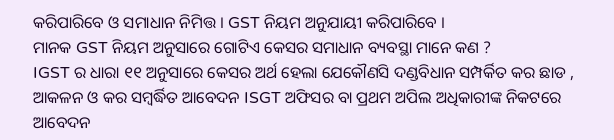କରିପାରିବେ ଓ ସମାଧାନ ନିମିତ୍ତ । GST ନିୟମ ଅନୁଯାୟୀ କରିପାରିବେ ।
ମାନକ GST ନିୟମ ଅନୁସାରେ ଗୋଟିଏ କେସର ସମାଧାନ ବ୍ୟବସ୍ଥା ମାନେ କଣ ?
IGST ର ଧାରା ୧୧ ଅନୁସାରେ କେସର ଅର୍ଥ ହେଲା ଯେକୌଣସି ଦଣ୍ଡବିଧାନ ସମ୍ପର୍କିତ କର ଛାଡ , ଆକଳନ ଓ କର ସମ୍ବର୍ଦ୍ଧିତ ଆବେଦନ ISGT ଅଫିସର ବା ପ୍ରଥମ ଅପିଲ ଅଧିକାରୀଙ୍କ ନିକଟରେ ଆବେଦନ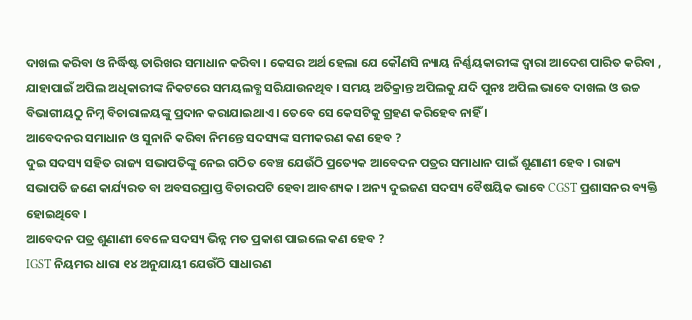ଦାଖଲ କରିବା ଓ ନିର୍ଦ୍ଧିଷ୍ଟ ତାରିଖର ସମାଧାନ କରିବା । କେସର ଅର୍ଥ ହେଲା ଯେ କୌଣସି ନ୍ୟାୟ ନିର୍ଣ୍ଣୟକାରୀଙ୍କ ଦ୍ଵାରା ଆଦେଶ ପାରିତ କରିବା , ଯାହାପାଇଁ ଅପିଲ ଅଧିକାରୀଙ୍କ ନିକଟରେ ସମୟଲବ୍ଧ ସରିଯାଉନଥିବ । ସମୟ ଅତିକ୍ରାନ୍ତ ଅପିଲକୁ ଯଦି ପୁନଃ ଅପିଲ ଭାବେ ଦାଖଲ ଓ ଉଚ୍ଚ ବିଭାଗୀୟଠୁ ନିମ୍ନ ବିଚାରାଳୟଙ୍କୁ ପ୍ରଦାନ କରାଯାଇଥାଏ । ତେବେ ସେ କେସଟିକୁ ଗ୍ରହଣ କରିହେବ ନାହିଁ ।
ଆବେଦନର ସମାଧାନ ଓ ସୁନାନି କରିବା ନିମନ୍ତେ ସଦସ୍ୟଙ୍କ ସମୀକରଣ କଣ ହେବ ?
ଦୁଇ ସଦସ୍ୟ ସହିତ ରାଜ୍ୟ ସଭାପତିଙ୍କୁ ନେଇ ଗଠିତ ବେଞ୍ଚ ଯେଉଁଠି ପ୍ରତ୍ୟେକ ଆବେଦନ ପତ୍ରର ସମାଧାନ ପାଇଁ ଶୁଣାଣୀ ହେବ । ରାଜ୍ୟ ସଭାପତି ଜଣେ କାର୍ଯ୍ୟରତ ବା ଅବସରପ୍ରାପ୍ତ ବିଚାରପଟି ହେବା ଆବଶ୍ୟକ । ଅନ୍ୟ ଦୁଇଜଣ ସଦସ୍ୟ ବୈଷୟିକ ଭାବେ CGST ପ୍ରଶାସନର ବ୍ୟକ୍ତି ହୋଇଥିବେ ।
ଆବେଦନ ପତ୍ର ଶୁଣାଣୀ ବେଳେ ସଦସ୍ୟ ଭିନ୍ନ ମତ ପ୍ରକାଶ ପାଇଲେ କଣ ହେବ ?
IGST ନିୟମର ଧାରା ୧୪ ଅନୁଯାୟୀ ଯେଉଁଠି ସାଧାରଣ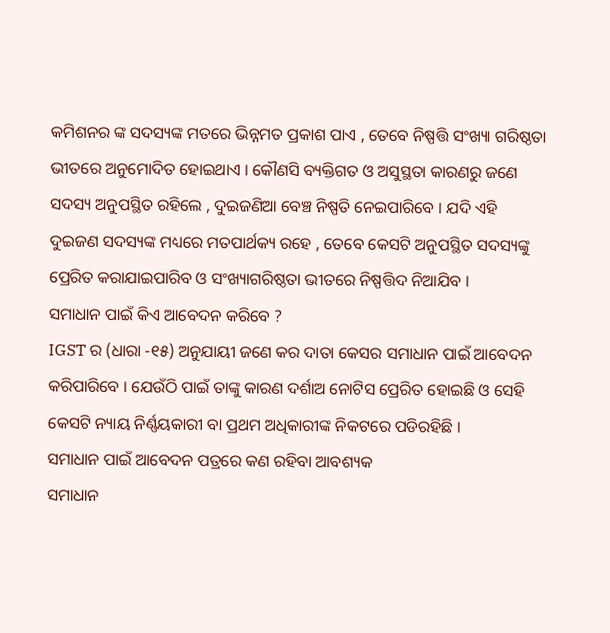କମିଶନର ଙ୍କ ସଦସ୍ୟଙ୍କ ମତରେ ଭିନ୍ନମତ ପ୍ରକାଶ ପାଏ , ତେବେ ନିଷ୍ପତ୍ତି ସଂଖ୍ୟା ଗରିଷ୍ଠତା ଭୀତରେ ଅନୁମୋଦିତ ହୋଇଥାଏ । କୌଣସି ବ୍ୟକ୍ତିଗତ ଓ ଅସୁସ୍ଥତା କାରଣରୁ ଜଣେ ସଦସ୍ୟ ଅନୁପସ୍ଥିତ ରହିଲେ , ଦୁଇଜଣିଆ ବେଞ୍ଚ ନିଷ୍ପତି ନେଇପାରିବେ । ଯଦି ଏହି ଦୁଇଜଣ ସଦସ୍ୟଙ୍କ ମଧ୍ୟରେ ମତପାର୍ଥକ୍ୟ ରହେ , ତେବେ କେସଟି ଅନୁପସ୍ଥିତ ସଦସ୍ୟଙ୍କୁ ପ୍ରେରିତ କରାଯାଇପାରିବ ଓ ସଂଖ୍ୟାଗରିଷ୍ଠତା ଭୀତରେ ନିଷ୍ପତ୍ତିଦ ନିଆଯିବ ।
ସମାଧାନ ପାଇଁ କିଏ ଆବେଦନ କରିବେ ?
IGST ର (ଧାରା -୧୫) ଅନୁଯାୟୀ ଜଣେ କର ଦାତା କେସର ସମାଧାନ ପାଇଁ ଆବେଦନ କରିପାରିବେ । ଯେଉଁଠି ପାଇଁ ତାଙ୍କୁ କାରଣ ଦର୍ଶାଅ ନୋଟିସ ପ୍ରେରିତ ହୋଇଛି ଓ ସେହି କେସଟି ନ୍ୟାୟ ନିର୍ଣ୍ଣୟକାରୀ ବା ପ୍ରଥମ ଅଧିକାରୀଙ୍କ ନିକଟରେ ପଡିରହିଛି ।
ସମାଧାନ ପାଇଁ ଆବେଦନ ପତ୍ରରେ କଣ ରହିବା ଆବଶ୍ୟକ
ସମାଧାନ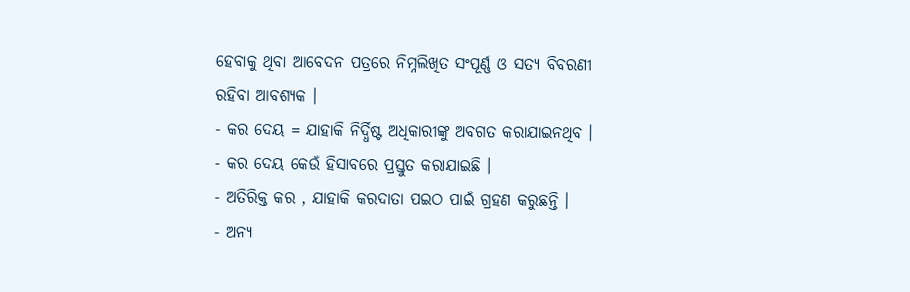ହେବାକୁ ଥିବା ଆବେଦନ ପତ୍ରରେ ନିମ୍ନଲିଖିତ ସଂପୂର୍ଣ୍ଣ ଓ ସତ୍ୟ ବିବରଣୀ ରହିବା ଆବଶ୍ୟକ ।
- କର ଦେୟ = ଯାହାକି ନିର୍ଦ୍ଧିଷ୍ଟ ଅଧିକାରୀଙ୍କୁ ଅବଗତ କରାଯାଇନଥିବ ।
- କର ଦେୟ କେଉଁ ହିସାବରେ ପ୍ରସ୍ତୁତ କରାଯାଇଛି ।
- ଅତିରିକ୍ତ କର , ଯାହାକି କରଦାତା ପଇଠ ପାଇଁ ଗ୍ରହଣ କରୁଛନ୍ତି ।
- ଅନ୍ୟ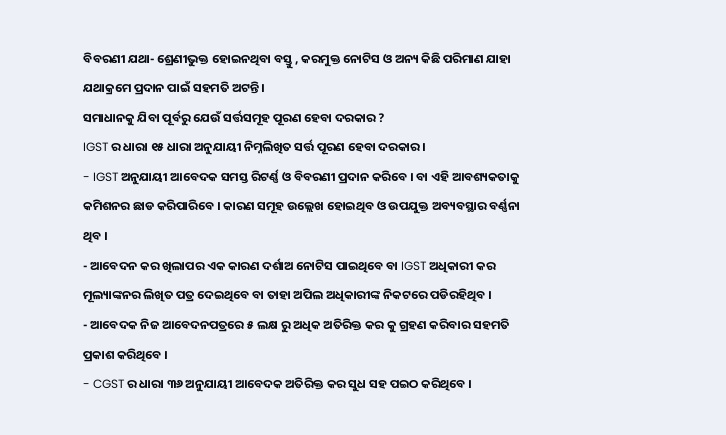ବିବରଣୀ ଯଥା- ଶ୍ରେଣୀଭୁକ୍ତ ହୋଇନଥିବା ବସ୍ତୁ , କରମୁକ୍ତ ନୋଟିସ ଓ ଅନ୍ୟ କିଛି ପରିମାଣ ଯାହା ଯଥାକ୍ରମେ ପ୍ରଦାନ ପାଇଁ ସହମତି ଅଟନ୍ତି ।
ସମାଧାନକୁ ଯିବା ପୂର୍ବରୁ ଯେଉଁ ସର୍ତ୍ତସମୂହ ପୂରଣ ହେବା ଦରକାର ?
IGST ର ଧାରା ୧୫ ଧାରା ଅନୁଯାୟୀ ନିମ୍ନଲିଖିତ ସର୍ତ୍ତ ପୂରଣ ହେବା ଦରକାର ।
- IGST ଅନୁଯାୟୀ ଆବେଦକ ସମସ୍ତ ରିଟର୍ଣ୍ଣ ଓ ବିବରଣୀ ପ୍ରଦାନ କରିବେ । ବା ଏହି ଆବଶ୍ୟକତାକୁ କମିଶନର ଛାଡ କରିପାରିବେ । କାରଣ ସମୂହ ଉଲ୍ଲେଖ ହୋଇଥିବ ଓ ଉପଯୁକ୍ତ ଅବ୍ୟବସ୍ଥାର ବର୍ଣ୍ଣନା ଥିବ ।
- ଆବେଦନ କର ଖିଲାପର ଏକ କାରଣ ଦର୍ଶାଅ ନୋଟିସ ପାଇଥିବେ ବା IGST ଅଧିକାରୀ କର ମୂଲ୍ୟାଙ୍କନର ଲିଖିତ ପତ୍ର ଦେଇଥିବେ ବା ତାହା ଅପିଲ ଅଧିକାରୀଙ୍କ ନିକଟରେ ପଡିରହିଥିବ ।
- ଆବେଦକ ନିଜ ଆବେଦନପତ୍ରରେ ୫ ଲକ୍ଷ ରୁ ଅଧିକ ଅତିରିକ୍ତ କର କୁ ଗ୍ରହଣ କରିବାର ସହମତି ପ୍ରକାଶ କରିଥିବେ ।
- CGST ର ଧାରା ୩୬ ଅନୁଯାୟୀ ଆବେଦକ ଅତିରିକ୍ତ କର ସୁଧ ସହ ପଇଠ କରିଥିବେ ।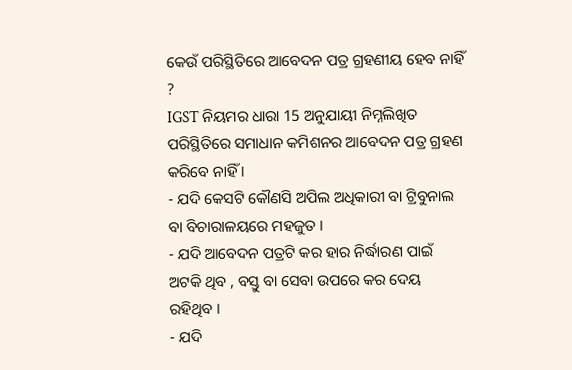କେଉଁ ପରିସ୍ଥିତିରେ ଆବେଦନ ପତ୍ର ଗ୍ରହଣୀୟ ହେବ ନାହିଁ ?
IGST ନିୟମର ଧାରା 15 ଅନୁଯାୟୀ ନିମ୍ନଲିଖିତ ପରିସ୍ଥିତିରେ ସମାଧାନ କମିଶନର ଆବେଦନ ପତ୍ର ଗ୍ରହଣ କରିବେ ନାହିଁ ।
- ଯଦି କେସଟି କୌଣସି ଅପିଲ ଅଧିକାରୀ ବା ଟ୍ରିବୁନାଲ ବା ବିଚାରାଳୟରେ ମହଜୁତ ।
- ଯଦି ଆବେଦନ ପତ୍ରଟି କର ହାର ନିର୍ଦ୍ଧାରଣ ପାଇଁ ଅଟକି ଥିବ , ବସ୍ତୁ ବା ସେବା ଉପରେ କର ଦେୟ ରହିଥିବ ।
- ଯଦି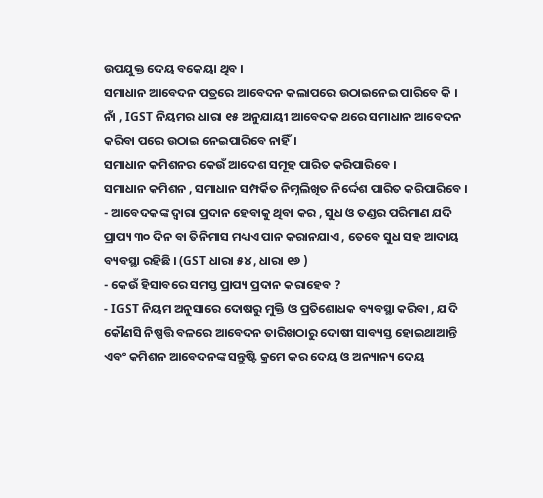ଉପଯୁକ୍ତ ଦେୟ ବକେୟା ଥିବ ।
ସମାଧାନ ଆବେଦନ ପତ୍ରରେ ଆବେଦନ କଲାପରେ ଉଠାଇନେଇ ପାରିବେ କି ।
ନାଁ , IGST ନିୟମର ଧାରା ୧୫ ଅନୁଯାୟୀ ଆବେଦକ ଥରେ ସମାଧାନ ଆବେଦନ କରିବା ପରେ ଉଠାଇ ନେଇପାରିବେ ନାହିଁ ।
ସମାଧାନ କମିଶନର କେଉଁ ଆଦେଶ ସମୂହ ପାରିତ କରିପାରିବେ ।
ସମାଧାନ କମିଶନ , ସମାଧାନ ସମ୍ପର୍କିତ ନିମ୍ନଲିଖିତ ନିର୍ଦ୍ଦେଶ ପାରିତ କରିପାରିବେ ।
- ଆବେଦକଙ୍କ ଦ୍ଵାରା ପ୍ରଦାନ ହେବାକୁ ଥିବା କର , ସୁଧ ଓ ତଣ୍ଡର ପରିମାଣ ଯଦି ପ୍ରାପ୍ୟ ୩୦ ଦିନ ବା ତିନିମାସ ମଧ୍ୟଏ ପାନ କରାନଯାଏ , ତେବେ ସୁଧ ସହ ଆଦାୟ ବ୍ୟବସ୍ଥା ରହିଛି । (GST ଧାରା ୫୪ , ଧାରା ୧୬ )
- କେଉଁ ହିସାବରେ ସମସ୍ତ ପ୍ରାପ୍ୟ ପ୍ରଦାନ କରାହେବ ?
- IGST ନିୟମ ଅନୁସାରେ ଦୋଷରୁ ମୁକ୍ତି ଓ ପ୍ରତିଶୋଧକ ବ୍ୟବସ୍ଥା କରିବା , ଯଦି କୌଣସି ନିଷ୍ପତ୍ତି ବଳରେ ଆବେଦନ ତାରିଖଠାରୁ ଦୋଷୀ ସାବ୍ୟସ୍ତ ହୋଇଥାଆନ୍ତି ଏବଂ କମିଶନ ଆବେଦନଙ୍କ ସନ୍ତୁଷ୍ଟି କ୍ରମେ କର ଦେୟ ଓ ଅନ୍ୟାନ୍ୟ ଦେୟ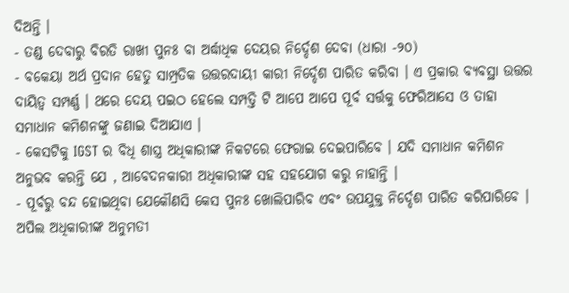ଦିଅନ୍ତି ।
- ତଣ୍ଡ ଦେବାରୁ ବିରତି ରାଖୀ ପୁନଃ ବା ଅର୍ଦ୍ଧାଧିକ ଦେୟର ନିର୍ଦ୍ଦେଶ ଦେବା (ଧାରା -୨୦)
- ବକେୟା ଅର୍ଥ ପ୍ରଦାନ ହେତୁ ସାମ୍ପ୍ରତିକ ଉତ୍ତରଦାୟୀ କାରୀ ନିର୍ଦ୍ଦେଶ ପାରିତ କରିବା । ଏ ପ୍ରକାର ବ୍ୟବସ୍ଥା ଉତ୍ତର ଦାୟିତ୍ଵ ସମ୍ପର୍ଣ୍ଣ । ଥରେ ଦେୟ ପଇଠ ହେଲେ ସମ୍ପତ୍ତି ଟି ଆପେ ଆପେ ପୂର୍ବ ସର୍ତ୍ତକୁ ଫେରିଆସେ ଓ ତାହା ସମାଧାନ କମିଶନଙ୍କୁ ଜଣାଇ ଦିଆଯାଏ ।
- କେସଟିକୁ IGST ର ବିଧି ଶାସ୍ତ୍ର ଅଧିକାରୀଙ୍କ ନିକଟରେ ଫେରାଇ ଦେଇପାରିବେ । ଯଦି ସମାଧାନ କମିଶନ ଅନୁଭବ କରନ୍ତି ଯେ , ଆବେଦନକାରୀ ଅଧିକାରୀଙ୍କ ସହ ସହଯୋଗ କରୁ ନାହାନ୍ତି ।
- ପୂର୍ବରୁ ବନ୍ଦ ହୋଇଥିବା ଯେକୌଣସି କେସ ପୁନଃ ଖୋଲିପାରିବ ଏବଂ ଉପଯୁକ୍ତ ନିର୍ଦ୍ଦେଶ ପାରିତ କରିପାରିବେ । ଅପିଲ ଅଧିକାରୀଙ୍କ ଅନୁମତୀ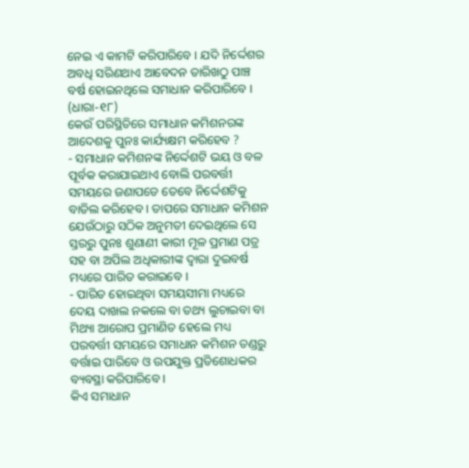ନେଇ ଏ କାମଟି କରିପାରିବେ । ଯଦି ନିର୍ଦ୍ଦେଶର ଅବଧି ସରିଣଥାଏ ଆବେଦନ ତାରିଖଠୁ ପାଞ୍ଚ ବର୍ଷ ହୋଇନଥିଲେ ସମାଧାନ କରିପାରିବେ । (ଧାରା-୧୮)
କେଉଁ ପରିସ୍ଥିତିରେ ସମାଧାନ କମିଶନରଙ୍କ ଆଦେଶକୁ ପୁନଃ କାର୍ଯ୍ୟକ୍ଷମ କରିହେବ ?
- ସମାଧାନ କମିଶନଙ୍କ ନିର୍ଦ୍ଦେଶଟି ଭୟ ଓ ବଳ ପୂର୍ବକ କରାଯାଇଥାଏ ବୋଲି ପରବର୍ତ୍ତୀ ସମୟରେ ଜଣାପଡେ ତେବେ ନିର୍ଦ୍ଦେଶଟିକୁ ବାତିଲ କରିହେବ । ତାପରେ ସମାଧାନ କମିଶନ ଯେଉଁଠାରୁ ସଠିକ ଅନୁମତୀ ଦେଇଥିଲେ ସେ ସ୍ତରରୁ ପୁନଃ ଶୁଣାଣୀ କାରୀ ମୂଳ ପ୍ରମାଣ ପତ୍ର ସହ ବା ଅପିଲ ଅଧିକାରୀଙ୍କ ଦ୍ଵାରା ଦୁଇବର୍ଷ ମଧ୍ୟରେ ପାରିତ କରାଇବେ ।
- ପାରିତ ହୋଇଥିବା ସମୟସୀମା ମଧ୍ୟରେ ଦେୟ ଦାଖଲ ନକଲେ ବା ତଥ୍ୟ ଲୁଚାଇବା ବା ମିଥ୍ୟା ଆରୋପ ପ୍ରମାଣିତ ହେଲେ ମଧ୍ୟ ପରବର୍ତ୍ତୀ ସମୟରେ ସମାଧାନ କମିଶନ ତଣ୍ଡରୁ ବର୍ତ୍ତାଇ ପାରିବେ ଓ ଉପଯୁକ୍ତ ପ୍ରତିଶୋଧକର ବ୍ୟବସ୍ଥା କରିପାରିବେ ।
କିଏ ସମାଧାନ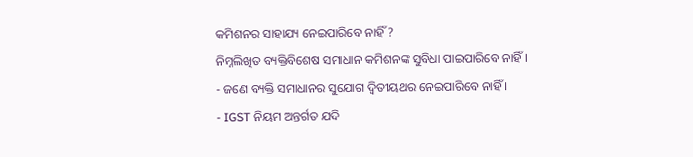କମିଶନର ସାହାଯ୍ୟ ନେଇପାରିବେ ନାହିଁ ?
ନିମ୍ନଲିଖିତ ବ୍ୟକ୍ତିବିଶେଷ ସମାଧାନ କମିଶନଙ୍କ ସୁବିଧା ପାଇପାରିବେ ନାହିଁ ।
- ଜଣେ ବ୍ୟକ୍ତି ସମାଧାନର ସୁଯୋଗ ଦ୍ଵିତୀୟଥର ନେଇପାରିବେ ନାହିଁ ।
- IGST ନିୟମ ଅନ୍ତର୍ଗତ ଯଦି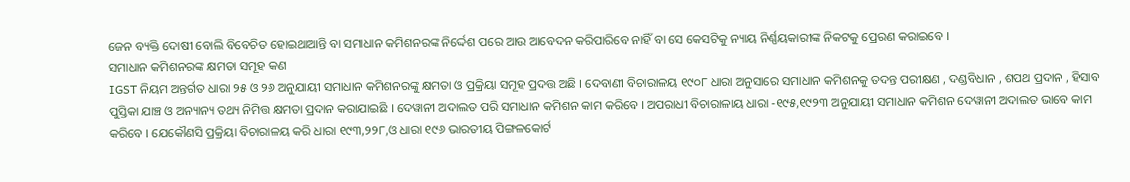ଜେନ ବ୍ୟକ୍ତି ଦୋଷୀ ବୋଲି ବିବେଚିତ ହୋଇଥାଆନ୍ତି ବା ସମାଧାନ କମିଶନରଙ୍କ ନିର୍ଦ୍ଦେଶ ପରେ ଆଉ ଆବେଦନ କରିପାରିବେ ନାହିଁ ବା ସେ କେସଟିକୁ ନ୍ୟାୟ ନିର୍ଣ୍ଣୟକାରୀଙ୍କ ନିକଟକୁ ପ୍ରେରଣ କରାଇବେ ।
ସମାଧାନ କମିଶନରଙ୍କ କ୍ଷମତା ସମୂହ କଣ
IGST ନିୟମ ଅନ୍ତର୍ଗତ ଧାରା ୨୫ ଓ ୨୬ ଅନୁଯାୟୀ ସମାଧାନ କମିଶନରଙ୍କୁ କ୍ଷମତା ଓ ପ୍ରକ୍ରିୟା ସମୂହ ପ୍ରଦତ୍ତ ଅଛି । ଦେବାଣୀ ବିଚାରାଳୟ ୧୯୦୮ ଧାରା ଅନୁସାରେ ସମାଧାନ କମିଶନକୁ ତଦନ୍ତ ପରୀକ୍ଷଣ , ଦଣ୍ଡବିଧାନ , ଶପଥ ପ୍ରଦାନ , ହିସାବ ପୁସ୍ତିକା ଯାଞ୍ଚ ଓ ଅନ୍ୟାନ୍ୟ ତଥ୍ୟ ନିମିତ୍ତ କ୍ଷମତା ପ୍ରଦାନ କରାଯାଇଛି । ଦେୱାନୀ ଅଦାଲତ ପରି ସମାଧାନ କମିଶନ କାମ କରିବେ । ଅପରାଧୀ ବିଚାରାଳାୟ ଧାରା -୧୯୫,୧୯୨୩ ଅନୁଯାୟୀ ସମାଧାନ କମିଶନ ଦେୱାନୀ ଅଦାଲତ ଭାବେ କାମ କରିବେ । ଯେକୌଣସି ପ୍ରକ୍ରିୟା ବିଚାରାଳୟ କରି ଧାରା ୧୯୩,୨୨୮,ଓ ଧାରା ୧୯୬ ଭାରତୀୟ ପିଙ୍ଗଳକୋର୍ଟ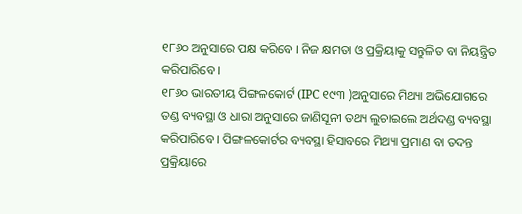୧୮୬୦ ଅନୁସାରେ ପକ୍ଷ କରିବେ । ନିଜ କ୍ଷମତା ଓ ପ୍ରକ୍ରିୟାକୁ ସନ୍ତୁଳିତ ବା ନିୟନ୍ତ୍ରିତ କରିପାରିବେ ।
୧୮୬୦ ଭାରତୀୟ ପିଙ୍ଗଳକୋର୍ଟ (IPC ୧୯୩ )ଅନୁସାରେ ମିଥ୍ୟା ଅଭିଯୋଗରେ ତଣ୍ଡ ବ୍ୟବସ୍ଥା ଓ ଧାରା ଅନୁସାରେ ଜାଣିସୂନୀ ତଥ୍ୟ ଲୁଚାଇଲେ ଅର୍ଥଦଣ୍ଡ ବ୍ୟବସ୍ଥା କରିପାରିବେ । ପିଙ୍ଗଳକୋର୍ଟର ବ୍ୟବସ୍ଥା ହିସାବରେ ମିଥ୍ୟା ପ୍ରମାଣ ବା ତଦନ୍ତ ପ୍ରକ୍ରିୟାରେ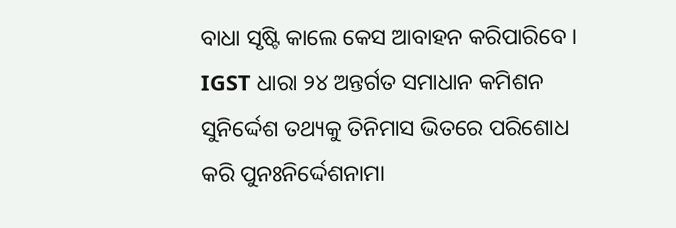ବାଧା ସୃଷ୍ଟି କାଲେ କେସ ଆବାହନ କରିପାରିବେ ।
IGST ଧାରା ୨୪ ଅନ୍ତର୍ଗତ ସମାଧାନ କମିଶନ ସୁନିର୍ଦ୍ଦେଶ ତଥ୍ୟକୁ ତିନିମାସ ଭିତରେ ପରିଶୋଧ କରି ପୁନଃନିର୍ଦ୍ଦେଶନାମା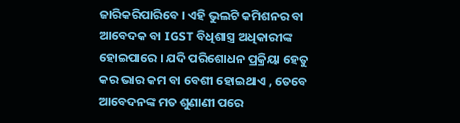ଜାରିକରିପାରିବେ । ଏହି ଭୁଲଟି କମିଶନର ବା ଆବେଦକ ବା IGST ବିଧିଶାସ୍ତ୍ର ଅଧିକାରୀଙ୍କ ହୋଇପାରେ । ଯଦି ପରିଶୋଧନ ପ୍ରକ୍ରିୟା ହେତୁ କର ଭାର କମ ବା ବେଶୀ ହୋଇଥାଏ , ତେବେ ଆବେଦନଙ୍କ ମତ ଶୁଣାଣୀ ପରେ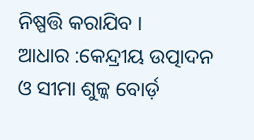ନିଷ୍ପତ୍ତି କରାଯିବ ।
ଆଧାର :କେନ୍ଦ୍ରୀୟ ଉତ୍ପାଦନ ଓ ସୀମା ଶୁଳ୍କ ବୋର୍ଡ଼